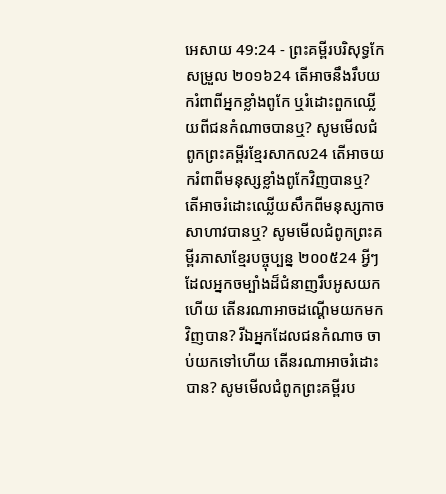អេសាយ 49:24 - ព្រះគម្ពីរបរិសុទ្ធកែសម្រួល ២០១៦24 តើអាចនឹងរឹបយករំពាពីអ្នកខ្លាំងពូកែ ឬរំដោះពួកឈ្លើយពីជនកំណាចបានឬ? សូមមើលជំពូកព្រះគម្ពីរខ្មែរសាកល24 តើអាចយករំពាពីមនុស្សខ្លាំងពូកែវិញបានឬ? តើអាចរំដោះឈ្លើយសឹកពីមនុស្សកាចសាហាវបានឬ? សូមមើលជំពូកព្រះគម្ពីរភាសាខ្មែរបច្ចុប្បន្ន ២០០៥24 អ្វីៗដែលអ្នកចម្បាំងដ៏ជំនាញរឹបអូសយកហើយ តើនរណាអាចដណ្ដើមយកមកវិញបាន? រីឯអ្នកដែលជនកំណាច ចាប់យកទៅហើយ តើនរណាអាចរំដោះបាន? សូមមើលជំពូកព្រះគម្ពីរប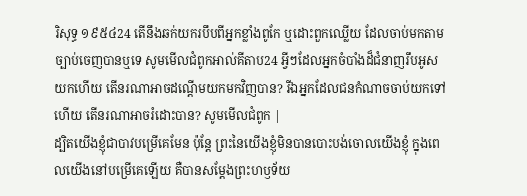រិសុទ្ធ ១៩៥៤24 តើនឹងឆក់យករបឹបពីអ្នកខ្លាំងពូកែ ឬដោះពួកឈ្លើយ ដែលចាប់មកតាមច្បាប់ចេញបានឬទេ សូមមើលជំពូកអាល់គីតាប24 អ្វីៗដែលអ្នកចំបាំងដ៏ជំនាញរឹបអូសយកហើយ តើនរណាអាចដណ្ដើមយកមកវិញបាន? រីឯអ្នកដែលជនកំណាចចាប់យកទៅហើយ តើនរណាអាចរំដោះបាន? សូមមើលជំពូក |
ដ្បិតយើងខ្ញុំជាបាវបម្រើគេមែន ប៉ុន្ដែ ព្រះនៃយើងខ្ញុំមិនបានបោះបង់ចោលយើងខ្ញុំ ក្នុងពេលយើងនៅបម្រើគេឡើយ គឺបានសម្ដែងព្រះហឫទ័យ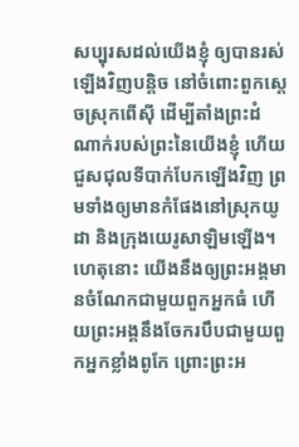សប្បុរសដល់យើងខ្ញុំ ឲ្យបានរស់ឡើងវិញបន្តិច នៅចំពោះពួកស្តេចស្រុកពើស៊ី ដើម្បីតាំងព្រះដំណាក់របស់ព្រះនៃយើងខ្ញុំ ហើយជួសជុលទីបាក់បែកឡើងវិញ ព្រមទាំងឲ្យមានកំផែងនៅស្រុកយូដា និងក្រុងយេរូសាឡិមឡើង។
ហេតុនោះ យើងនឹងឲ្យព្រះអង្គមានចំណែកជាមួយពួកអ្នកធំ ហើយព្រះអង្គនឹងចែករបឹបជាមួយពួកអ្នកខ្លាំងពូកែ ព្រោះព្រះអ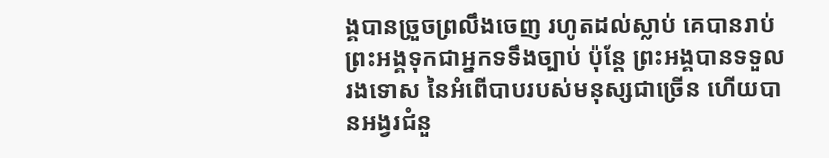ង្គបានច្រួចព្រលឹងចេញ រហូតដល់ស្លាប់ គេបានរាប់ព្រះអង្គទុកជាអ្នកទទឹងច្បាប់ ប៉ុន្តែ ព្រះអង្គបានទទួលរងទោស នៃអំពើបាបរបស់មនុស្សជាច្រើន ហើយបានអង្វរជំនួ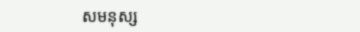សមនុស្ស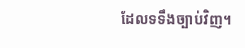ដែលទទឹងច្បាប់វិញ។